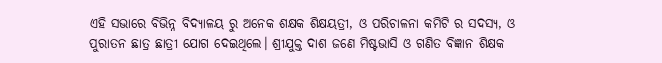ଏହି ସଭାରେ ବିଭିନ୍ନ ବିଦ୍ୟାଳୟ ରୁ ଅନେକ ଶକ୍ଷକ ଶିକ୍ଷୟତ୍ରୀ, ଓ ପରିଚାଳନା କମିଟି ର ସଦସ୍ୟ, ଓ ପୁରାତନ ଛାତ୍ର ଛାତ୍ରୀ ଯୋଗ ଦେଇଥିଲେ। ଶ୍ରୀଯୁକ୍ତ ଦାଶ ଜଣେ ମିଷ୍ଟଭାସି ଓ ଗଣିତ ବିଜ୍ଞାନ ଶିକ୍ଷକ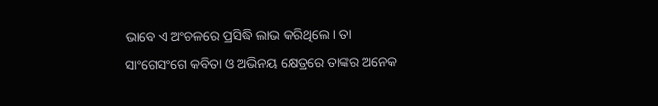ଭାବେ ଏ ଅଂଚଳରେ ପ୍ରସିଦ୍ଧି ଲାଭ କରିଥିଲେ। ତା ସାଂଗେସଂଗେ କବିତା ଓ ଅଭିନୟ କ୍ଷେତ୍ରରେ ତାଙ୍କର ଅନେକ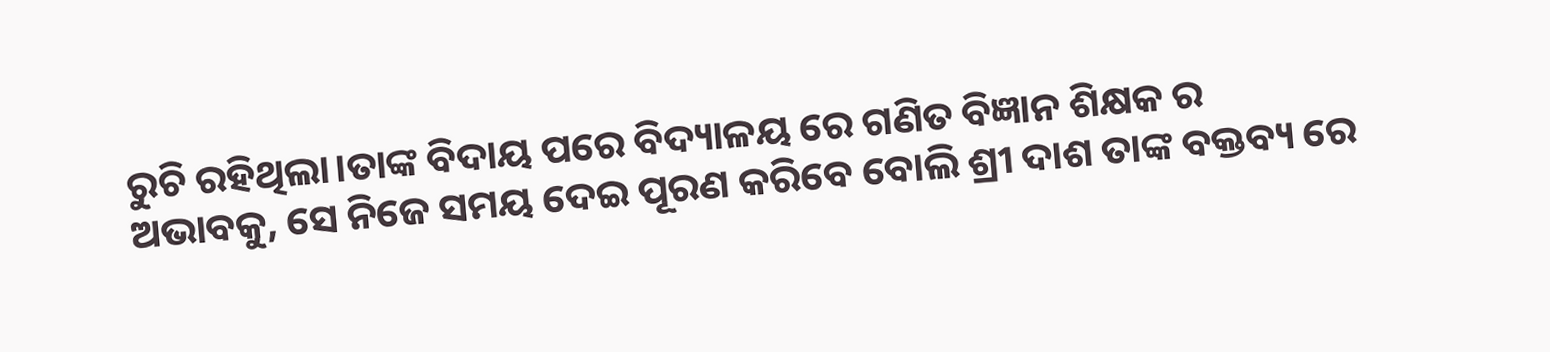ରୁଚି ରହିଥିଲା।ତାଙ୍କ ବିଦାୟ ପରେ ବିଦ୍ୟାଳୟ ରେ ଗଣିତ ବିଜ୍ଞାନ ଶିକ୍ଷକ ର ଅଭାବକୁ, ସେ ନିଜେ ସମୟ ଦେଇ ପୂରଣ କରିବେ ବୋଲି ଶ୍ରୀ ଦାଶ ତାଙ୍କ ବକ୍ତବ୍ୟ ରେ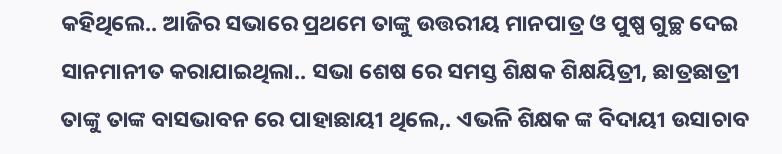କହିଥିଲେ.. ଆଜିର ସଭାରେ ପ୍ରଥମେ ତାଙ୍କୁ ଉତ୍ତରୀୟ ମାନପାତ୍ର ଓ ପୁଷ୍ପ ଗୁଚ୍ଛ ଦେଇ ସାନମାନୀତ କରାଯାଇଥିଲା.. ସଭା ଶେଷ ରେ ସମସ୍ତ ଶିକ୍ଷକ ଶିକ୍ଷୟିତ୍ରୀ, ଛାତ୍ରଛାତ୍ରୀ ତାଙ୍କୁ ତାଙ୍କ ବାସଭାବନ ରେ ପାହାଛାୟୀ ଥିଲେ,. ଏଭଳି ଶିକ୍ଷକ ଙ୍କ ବିଦାୟୀ ଉସାଚାବ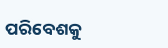ପରିବେଶକୁ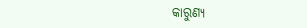କାରୁଣ୍ୟ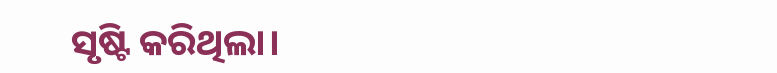ସୃଷ୍ଟି କରିଥିଲା।